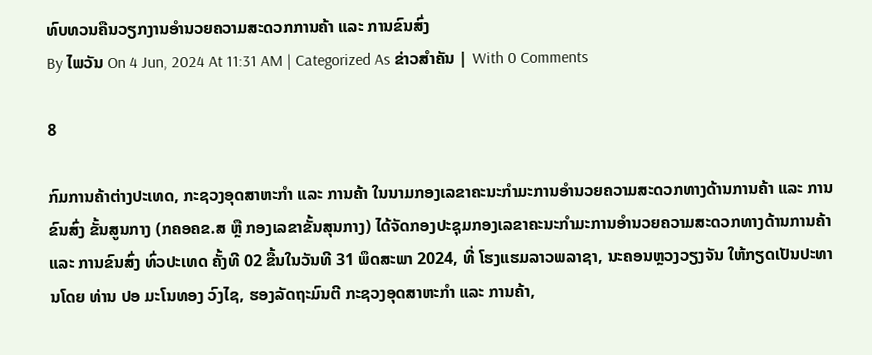ທົບທວນຄືນວຽກງານອໍານວຍຄວາມສະດວກການຄ້າ ແລະ ການຂົນສົ່ງ
By ໄພວັນ On 4 Jun, 2024 At 11:31 AM | Categorized As ຂ່າວສຳຄັນ | With 0 Comments

8

ກົມການຄ້າຕ່າງປະເທດ, ກະຊວງອຸດສາຫະກໍາ ແລະ ການຄ້າ ໃນນາມກອງເລຂາຄະນະກຳມະການອຳນວຍຄວາມສະດວກທາງດ້ານການຄ້າ ແລະ ການຂົນສົ່ງ ຂັ້ນສູນກາງ (ກຄອຄຂ.ສ ຫຼື ກອງເລຂາຂັ້ນສຸນກາງ) ໄດ້ຈັດກອງປະຊຸມກອງເລຂາຄະນະກຳມະການອຳນວຍຄວາມສະດວກທາງດ້ານການຄ້າ ແລະ ການຂົນສົ່ງ ທົ່ວປະເທດ ຄັ້ງທີ 02 ຂື້ນໃນວັນທີ 31 ພຶດສະພາ 2024, ທີ່ ໂຮງແຮມລາວພລາຊາ, ນະຄອນຫຼວງວຽງຈັນ ໃຫ້ກຽດເປັນປະທານໂດຍ ທ່ານ ປອ ມະໂນທອງ ວົງໄຊ, ຮອງລັດຖະມົນຕີ ກະຊວງອຸດສາຫະກໍາ ແລະ ການຄ້າ,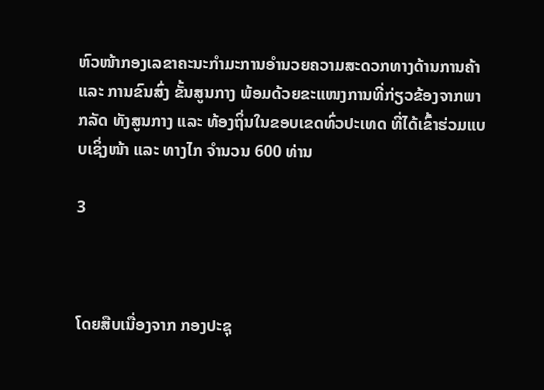ຫົວໜ້າກອງເລຂາຄະນະກໍາມະການອໍານວຍຄວາມສະດວກທາງດ້ານການຄ້າ ແລະ ການຂົນສົ່ງ ຂັ້ນສູນກາງ ພ້ອມດ້ວຍຂະແໜງການທີ່ກ່ຽວຂ້ອງຈາກພາກລັດ ທັງສູນກາງ ແລະ ທ້ອງຖິ່ນໃນຂອບເຂດທົ່ວປະເທດ ທີ່ໄດ້ເຂົ້າຮ່ວມແບບເຊິ່ງໜ້າ ແລະ ທາງໄກ ຈໍານວນ 600 ທ່ານ

3



ໂດຍສືບເນື່ອງຈາກ ກອງປະຊຸ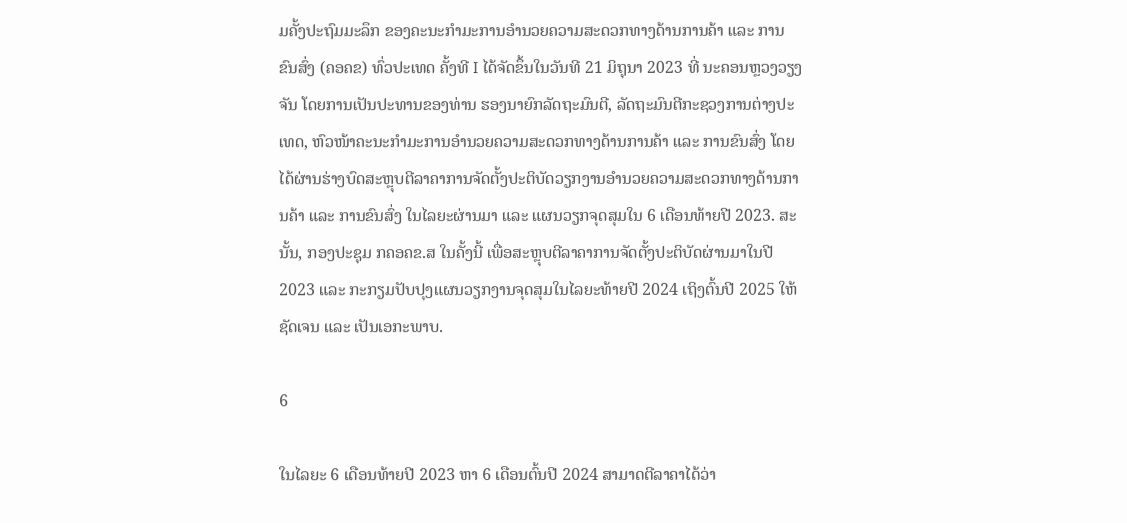ມຄັ້ງປະຖົມມະລຶກ ຂອງຄະນະກໍາມະການອໍານວຍຄວາມສະດວກທາງດ້ານການຄ້າ ແລະ ການຂົນສົ່ງ (ຄອຄຂ) ທົ່ວປະເທດ ຄັ້ງທີ I ໄດ້ຈັດຂຶ້ນໃນວັນທີ 21 ມິຖຸນາ 2023 ທີ່ ນະຄອນຫຼວງວຽງຈັນ ໂດຍການເປັນປະທານຂອງທ່ານ ຮອງນາຍົກລັດຖະມົນຕີ, ລັດຖະມົນຕີກະຊວງການຕ່າງປະເທດ, ຫົວໜ້າຄະນະກໍາມະການອໍານວຍຄວາມສະດວກທາງດ້ານການຄ້າ ແລະ ການຂົນສົ່ງ ໂດຍໄດ້ຜ່ານຮ່າງບົດສະຫຼຸບຕີລາຄາການຈັດຕັ້ງປະຕິບັດວຽກງານອໍານວຍຄວາມສະດວກທາງດ້ານການຄ້າ ແລະ ການຂົນສົ່ງ ໃນໄລຍະຜ່ານມາ ແລະ ແຜນວຽກຈຸດສຸມໃນ 6 ເດືອນທ້າຍປີ 2023. ສະນັ້ນ, ກອງປະຊຸມ ກຄອຄຂ.ສ ໃນຄັ້ງນີ້ ເພື່ອສະຫຼຸບຕີລາຄາການຈັດຕັ້ງປະຕິບັດຜ່ານມາໃນປີ 2023 ແລະ ກະກຽມປັບປຸງແຜນວຽກງານຈຸດສຸມໃນໄລຍະທ້າຍປີ 2024 ເຖິງຕົ້ນປີ 2025 ໃຫ້ຊັດເຈນ ແລະ ເປັນເອກະພາບ.

6

ໃນໄລຍະ 6 ເດືອນທ້າຍປີ 2023 ຫາ 6 ເດືອນຕົ້ນປີ 2024 ສາມາດຕີລາຄາໄດ້ວ່າ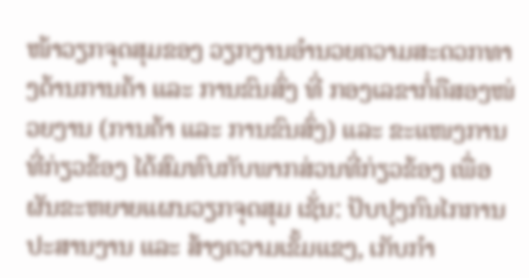ໜ້າວຽກຈຸດສຸມຂອງ ວຽກງານອຳນວຍຄວາມສະດວກທາງດ້ານການຄ້າ ແລະ ການຂົນສົ່ງ ທີ່ ກອງເລຂາກໍ່ຄືສອງໜ່ວຍງານ (ການຄ້າ ແລະ ການຂົນສົ່ງ) ແລະ ຂະແໜງການທີ່ກ່ຽວຂ້ອງ ໄດ້ສົມທົບກັບພາກສ່ວນທີ່ກ່ຽວຂ້ອງ ເພື່ອຜັນຂະຫຍາຍແຜນວຽກຈຸດສຸມ ເຊັ່ນ: ປັບປຸງກົນໄກການປະສານງານ ແລະ ສ້າງຄວາມເຂັ້ມແຂງ, ເກັບກຳ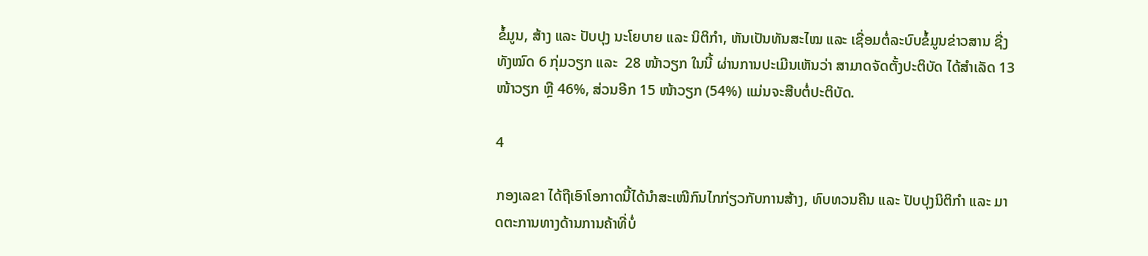ຂໍ້ມູນ, ສ້າງ ແລະ ປັບປຸງ ນະໂຍບາຍ ແລະ ນິຕິກຳ, ຫັນເປັນທັນສະໄໝ ແລະ ເຊື່ອມຕໍ່ລະບົບຂໍ້ມູນຂ່າວສານ ຊື່ງທັງໝົດ 6 ກຸ່ມວຽກ ແລະ  28 ໜ້າວຽກ ໃນນີ້ ຜ່ານການປະເມີນເຫັນວ່າ ສາມາດຈັດຕັ້ງປະຕິບັດ ໄດ້ສໍາເລັດ 13 ໜ້າວຽກ ຫຼື 46%, ສ່ວນອີກ 15 ໜ້າວຽກ (54%) ແມ່ນຈະສືບຕໍ່ປະຕິບັດ.

4

ກອງເລຂາ ໄດ້ຖືເອົາໂອກາດນີ້ໄດ້ນໍາສະເໜີກົນໄກກ່ຽວກັບການສ້າງ, ທົບທວນຄືນ ແລະ ປັບປຸງນິຕິກຳ ແລະ ມາດຕະການທາງດ້ານການຄ້າທີ່ບໍ່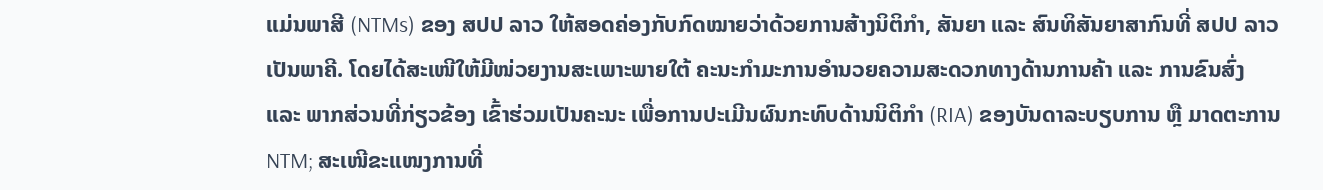ແມ່ນພາສີ (NTMs) ຂອງ ສປປ ລາວ ໃຫ້ສອດຄ່ອງກັບກົດໝາຍວ່າດ້ວຍການສ້າງນິຕິກຳ, ສັນຍາ ແລະ ສົນທິສັນຍາສາກົນທີ່ ສປປ ລາວ ເປັນພາຄີ. ໂດຍໄດ້ສະເໜີໃຫ້ມີໜ່ວຍງານສະເພາະພາຍໃຕ້ ຄະນະກໍາມະການອໍານວຍຄວາມສະດວກທາງດ້ານການຄ້າ ແລະ ການຂົນສົ່ງ ແລະ ພາກສ່ວນທີ່ກ່ຽວຂ້ອງ ເຂົ້າຮ່ວມເປັນຄະນະ ເພື່ອການປະເມີນຜົນກະທົບດ້ານນິຕິກໍາ (RIA) ຂອງບັນດາລະບຽບການ ຫຼື ມາດຕະການ NTM; ສະເໜີຂະແໜງການທີ່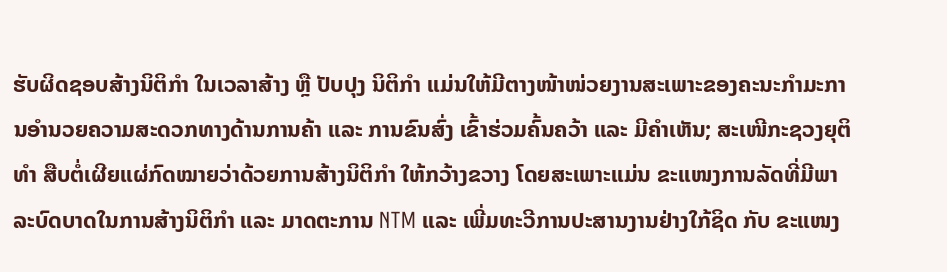ຮັບຜິດຊອບສ້າງນິຕິກໍາ ໃນເວລາສ້າງ ຫຼື ປັບປຸງ ນິຕິກໍາ ແມ່ນໃຫ້ມີຕາງໜ້າໜ່ວຍງານສະເພາະຂອງຄະນະກໍາມະການອໍານວຍຄວາມສະດວກທາງດ້ານການຄ້າ ແລະ ການຂົນສົ່ງ ເຂົ້າຮ່ວມຄົ້ນຄວ້າ ແລະ ມີຄໍາເຫັນ; ສະເໜີກະຊວງຍຸຕິທໍາ ສືບຕໍ່ເຜີຍແຜ່ກົດໝາຍວ່າດ້ວຍການສ້າງນິຕິກຳ ໃຫ້ກວ້າງຂວາງ ໂດຍສະເພາະແມ່ນ ຂະແໜງການລັດທີ່ມີພາລະບົດບາດໃນການສ້າງນິຕິກຳ ແລະ ມາດຕະການ NTM ແລະ ເພີ່ມທະວີການປະສານງານຢ່າງໃກ້ຊິດ ກັບ ຂະແໜງ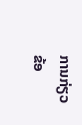ການກ່ຽວຂ້ອ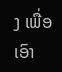ງ ເພື່ອເອົາ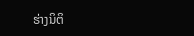ຮ່າງນິຕິ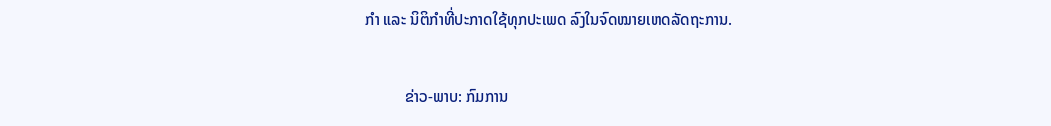ກໍາ ແລະ ນິຕິກໍາທີ່ປະກາດໃຊ້ທຸກປະເພດ ລົງໃນຈົດໝາຍເຫດລັດຖະການ.

          ຂ່າວ-ພາບ: ກົມການ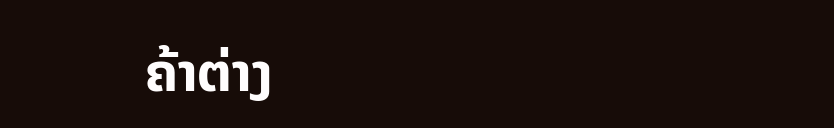ຄ້າຕ່າງ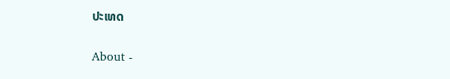ປະເທດ

About -